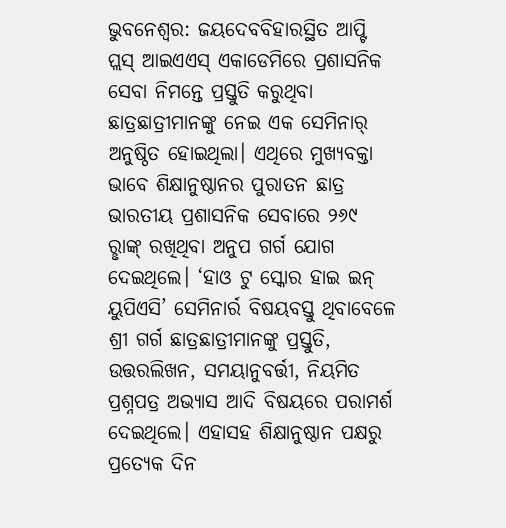ଭୁବନେଶ୍ବର: ଜୟଦେବବିହାରସ୍ଥିତ ଆପ୍ଟି ପ୍ଲସ୍ ଆଇଏଏସ୍ ଏକାଡେମିରେ ପ୍ରଶାସନିକ ସେବା ନିମନ୍ତେ ପ୍ରସ୍ତୁତି କରୁଥିବା ଛାତ୍ରଛାତ୍ରୀମାନଙ୍କୁ ନେଇ ଏକ ସେମିନାର୍ ଅନୁଷ୍ଠିତ ହୋଇଥିଲା। ଏଥିରେ ମୁଖ୍ୟବକ୍ତା ଭାବେ ଶିକ୍ଷାନୁଷ୍ଠାନର ପୁରାତନ ଛାତ୍ର ଭାରତୀୟ ପ୍ରଶାସନିକ ସେବାରେ ୨୬୯ ରୢାଙ୍କ୍ ରଖିଥିବା ଅନୁପ ଗର୍ଗ ଯୋଗ ଦେଇଥିଲେ। ‘ହାଓ ଟୁ ସ୍କୋର ହାଇ ଇନ୍ ୟୁପିଏସି’ ସେମିନାର୍ର ବିଷୟବସ୍ତୁ ଥିବାବେଳେ ଶ୍ରୀ ଗର୍ଗ ଛାତ୍ରଛାତ୍ରୀମାନଙ୍କୁ ପ୍ରସ୍ତୁତି, ଉତ୍ତରଲିଖନ, ସମୟାନୁବର୍ତ୍ତୀ, ନିୟମିତ ପ୍ରଶ୍ନପତ୍ର ଅଭ୍ୟାସ ଆଦି ବିଷୟରେ ପରାମର୍ଶ ଦେଇଥିଲେ। ଏହାସହ ଶିକ୍ଷାନୁଷ୍ଠାନ ପକ୍ଷରୁ ପ୍ରତ୍ୟେକ ଦିନ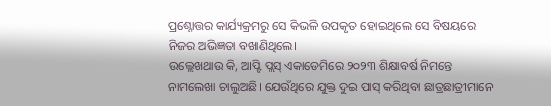ପ୍ରଶ୍ନୋତ୍ତର କାର୍ଯ୍ୟକ୍ରମରୁ ସେ କିଭଳି ଉପକୃତ ହୋଇଥିଲେ ସେ ବିଷୟରେ ନିଜର ଅଭିଜ୍ଞତା ବଖାଣିଥିଲେ।
ଉଲ୍ଲେଖଥାଉ କି, ଆପ୍ଟି ପ୍ଲସ୍ ଏକାଡେମିରେ ୨୦୨୩ ଶିକ୍ଷାବର୍ଷ ନିମନ୍ତେ ନାମଲେଖା ଚାଲୁଅଛି। ଯେଉଁଥିରେ ଯୁକ୍ତ ଦୁଇ ପାସ୍ କରିଥିବା ଛାତ୍ରଛାତ୍ରୀମାନେ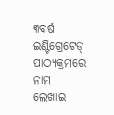୩ବର୍ଷ ଇଣ୍ଟିଗ୍ରେଟେଡ୍ ପାଠ୍ୟକ୍ରମରେ ନାମ ଲେଖାଇ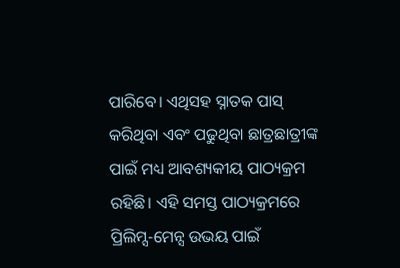ପାରିବେ। ଏଥିସହ ସ୍ନାତକ ପାସ୍ କରିଥିବା ଏବଂ ପଢୁଥିବା ଛାତ୍ରଛାତ୍ରୀଙ୍କ ପାଇଁ ମଧ୍ୟ ଆବଶ୍ୟକୀୟ ପାଠ୍ୟକ୍ରମ ରହିଛି। ଏହି ସମସ୍ତ ପାଠ୍ୟକ୍ରମରେ ପ୍ରିଲିମ୍ସ-ମେନ୍ସ ଉଭୟ ପାଇଁ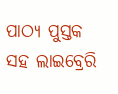ପାଠ୍ୟ ପୁସ୍ତକ ସହ ଲାଇବ୍ରେରି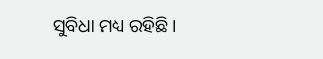ସୁବିଧା ମଧ୍ୟ ରହିଛି।